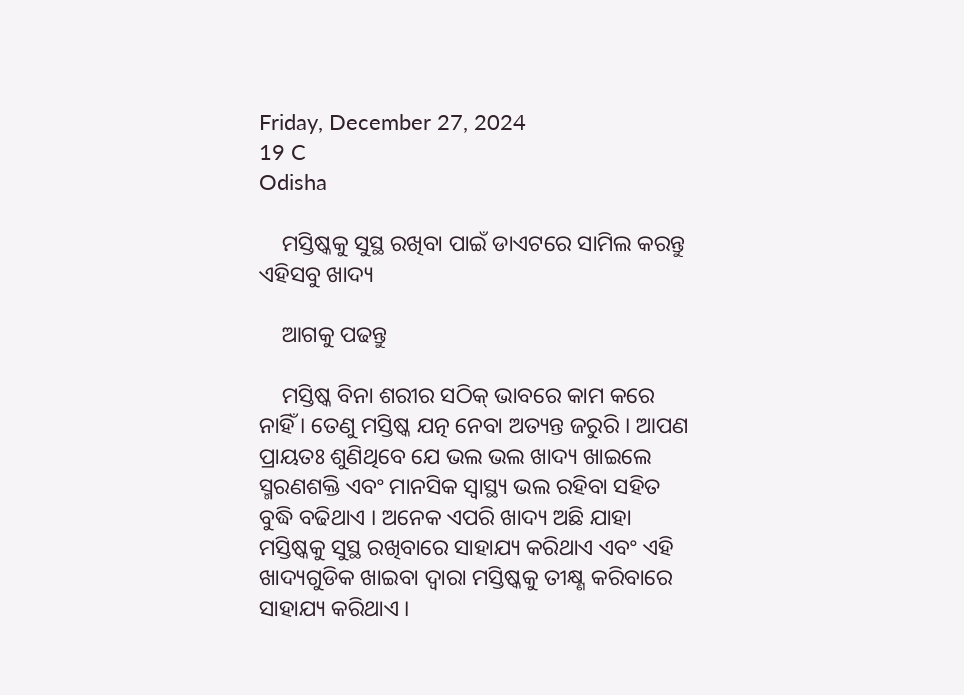Friday, December 27, 2024
19 C
Odisha

    ମସ୍ତିଷ୍କକୁ ସୁସ୍ଥ ରଖିବା ପାଇଁ ଡାଏଟରେ ସାମିଲ କରନ୍ତୁ ଏହିସବୁ ଖାଦ୍ୟ

    ଆଗକୁ ପଢନ୍ତୁ

    ମସ୍ତିଷ୍କ ବିନା ଶରୀର ସଠିକ୍ ଭାବରେ କାମ କରେ ନାହିଁ । ତେଣୁ ମସ୍ତିଷ୍କ ଯତ୍ନ ନେବା ଅତ୍ୟନ୍ତ ଜରୁରି । ଆପଣ ପ୍ରାୟତଃ ଶୁଣିଥିବେ ଯେ ଭଲ ଭଲ ଖାଦ୍ୟ ଖାଇଲେ ସ୍ମରଣଶକ୍ତି ଏବଂ ମାନସିକ ସ୍ୱାସ୍ଥ୍ୟ ଭଲ ରହିବା ସହିତ ବୁଦ୍ଧି ବଢିଥାଏ । ଅନେକ ଏପରି ଖାଦ୍ୟ ଅଛି ଯାହା ମସ୍ତିଷ୍କକୁ ସୁସ୍ଥ ରଖିବାରେ ସାହାଯ୍ୟ କରିଥାଏ ଏବଂ ଏହି ଖାଦ୍ୟଗୁଡିକ ଖାଇବା ଦ୍ୱାରା ମସ୍ତିଷ୍କକୁ ତୀକ୍ଷ୍ଣ କରିବାରେ ସାହାଯ୍ୟ କରିଥାଏ ।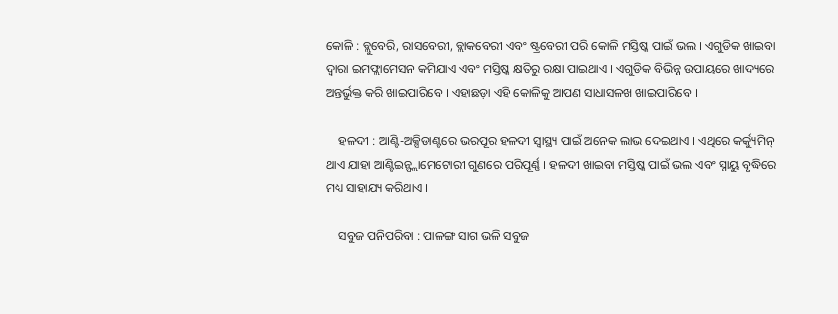କୋଳି : ବ୍ଲୁବେରି, ରାସବେରୀ, ବ୍ଲାକବେରୀ ଏବଂ ଷ୍ଟ୍ରବେରୀ ପରି କୋଳି ମସ୍ତିଷ୍କ ପାଇଁ ଭଲ । ଏଗୁଡିକ ଖାଇବା ଦ୍ୱାରା ଇମଫ୍ଲାମେସନ କମିଯାଏ ଏବଂ ମସ୍ତିଷ୍କ କ୍ଷତିରୁ ରକ୍ଷା ପାଇଥାଏ । ଏଗୁଡିକ ବିଭିନ୍ନ ଉପାୟରେ ଖାଦ୍ୟରେ ଅନ୍ତର୍ଭୁକ୍ତ କରି ଖାଇପାରିବେ । ଏହାଛଡ଼ା ଏହି କୋଳିକୁ ଆପଣ ସାଧାସଳଖ ଖାଇପାରିବେ ।

    ହଳଦୀ : ଆଣ୍ଟି-ଅକ୍ସିଡାଣ୍ଟରେ ଭରପୂର ହଳଦୀ ସ୍ୱାସ୍ଥ୍ୟ ପାଇଁ ଅନେକ ଲାଭ ଦେଇଥାଏ । ଏଥିରେ କର୍କ୍ୟୁମିନ୍ ଥାଏ ଯାହା ଆଣ୍ଟିଇନ୍ଫ୍ଲାମେଟୋରୀ ଗୁଣରେ ପରିପୂର୍ଣ୍ଣ । ହଳଦୀ ଖାଇବା ମସ୍ତିଷ୍କ ପାଇଁ ଭଲ ଏବଂ ସ୍ନାୟୁ ବୃଦ୍ଧିରେ ମଧ୍ୟ ସାହାଯ୍ୟ କରିଥାଏ ।

    ସବୁଜ ପନିପରିବା : ପାଳଙ୍ଗ ସାଗ ଭଳି ସବୁଜ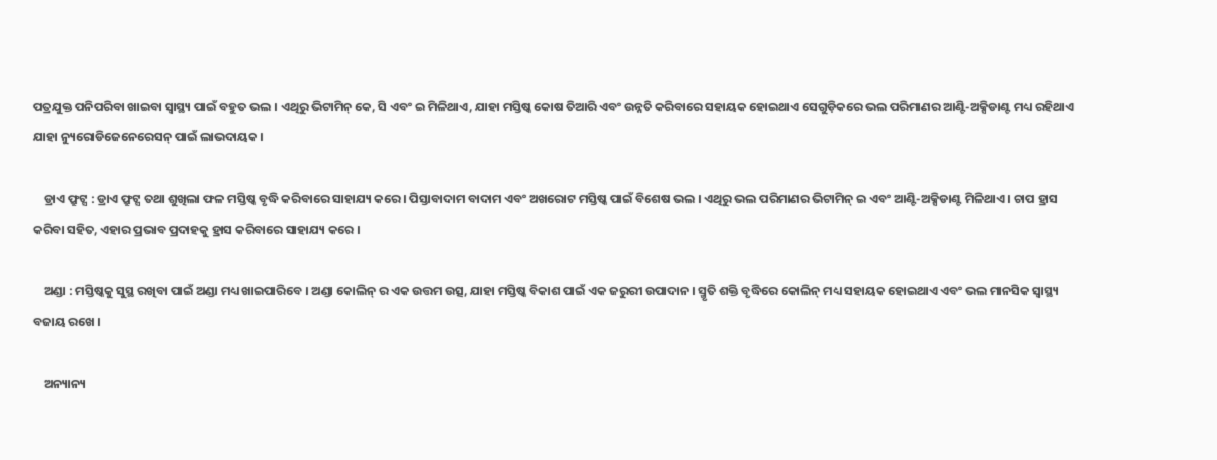ପତ୍ରଯୁକ୍ତ ପନିପରିବା ଖାଇବା ସ୍ୱାସ୍ଥ୍ୟ ପାଇଁ ବହୁତ ଭଲ । ଏଥିରୁ ଭିଟାମିନ୍ କେ, ସି ଏବଂ ଇ ମିଳିଥାଏ, ଯାହା ମସ୍ତିଷ୍କ କୋଷ ତିଆରି ଏବଂ ଉନ୍ନତି କରିବାରେ ସହାୟକ ହୋଇଥାଏ ସେଗୁଡ଼ିକରେ ଭଲ ପରିମାଣର ଆଣ୍ଟି-ଅକ୍ସିଡାଣ୍ଟ ମଧ୍ୟ ରହିଥାଏ ଯାହା ନ୍ୟୁରୋଡିଜେନେରେସନ୍ ପାଇଁ ଲାଭଦାୟକ ।

    ଡ୍ରାଏ ଫ୍ରୁଟ୍ସ : ଡ୍ରାଏ ଫ୍ରୁଟ୍ସ ତଥା ଶୁଖିଲା ଫଳ ମସ୍ତିଷ୍କ ବୃଦ୍ଧି କରିବାରେ ସାହାଯ୍ୟ କରେ । ପିସ୍ତାବାଦାମ ବାଦାମ ଏବଂ ଅଖରୋଟ ମସ୍ତିଷ୍କ ପାଇଁ ବିଶେଷ ଭଲ । ଏଥିରୁ ଭଲ ପରିମାଣର ଭିଟାମିନ୍ ଇ ଏବଂ ଆଣ୍ଟି-ଅକ୍ସିଡାଣ୍ଟ ମିଳିଥାଏ । ଚାପ ହ୍ରାସ କରିବା ସହିତ, ଏହାର ପ୍ରଭାବ ପ୍ରଦାହକୁ ହ୍ରାସ କରିବାରେ ସାହାଯ୍ୟ କରେ ।

    ଅଣ୍ଡା : ମସ୍ତିଷ୍କକୁ ସୁସ୍ଥ ରଖିବା ପାଇଁ ଅଣ୍ଡା ମଧ୍ୟ ଖାଇପାରିବେ । ଅଣ୍ଡା କୋଲିନ୍ ର ଏକ ଉତ୍ତମ ଉତ୍ସ, ଯାହା ମସ୍ତିଷ୍କ ବିକାଶ ପାଇଁ ଏକ ଜରୁରୀ ଉପାଦାନ । ସ୍ମୃତି ଶକ୍ତି ବୃଦ୍ଧିରେ କୋଲିନ୍ ମଧ୍ୟ ସହାୟକ ହୋଇଥାଏ ଏବଂ ଭଲ ମାନସିକ ସ୍ୱାସ୍ଥ୍ୟ ବଜାୟ ରଖେ ।

    ଅନ୍ୟାନ୍ୟ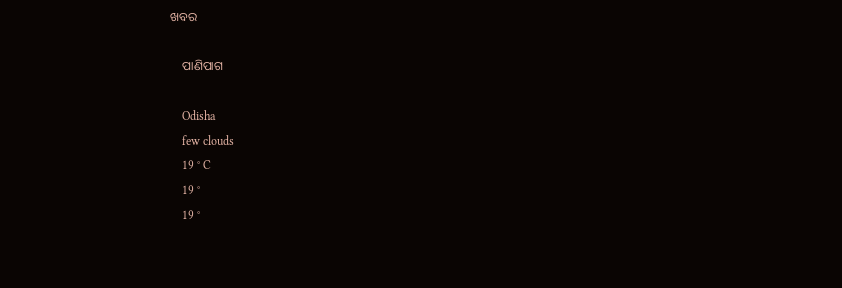ଖବର

    ପାଣିପାଗ

    Odisha
    few clouds
    19 ° C
    19 °
    19 °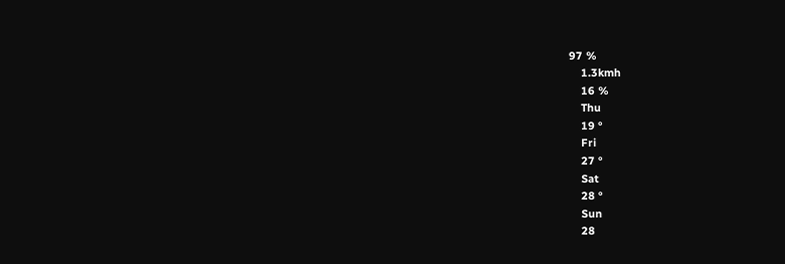97 %
    1.3kmh
    16 %
    Thu
    19 °
    Fri
    27 °
    Sat
    28 °
    Sun
    28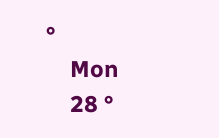°
    Mon
    28 °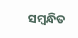ସମ୍ବନ୍ଧିତ